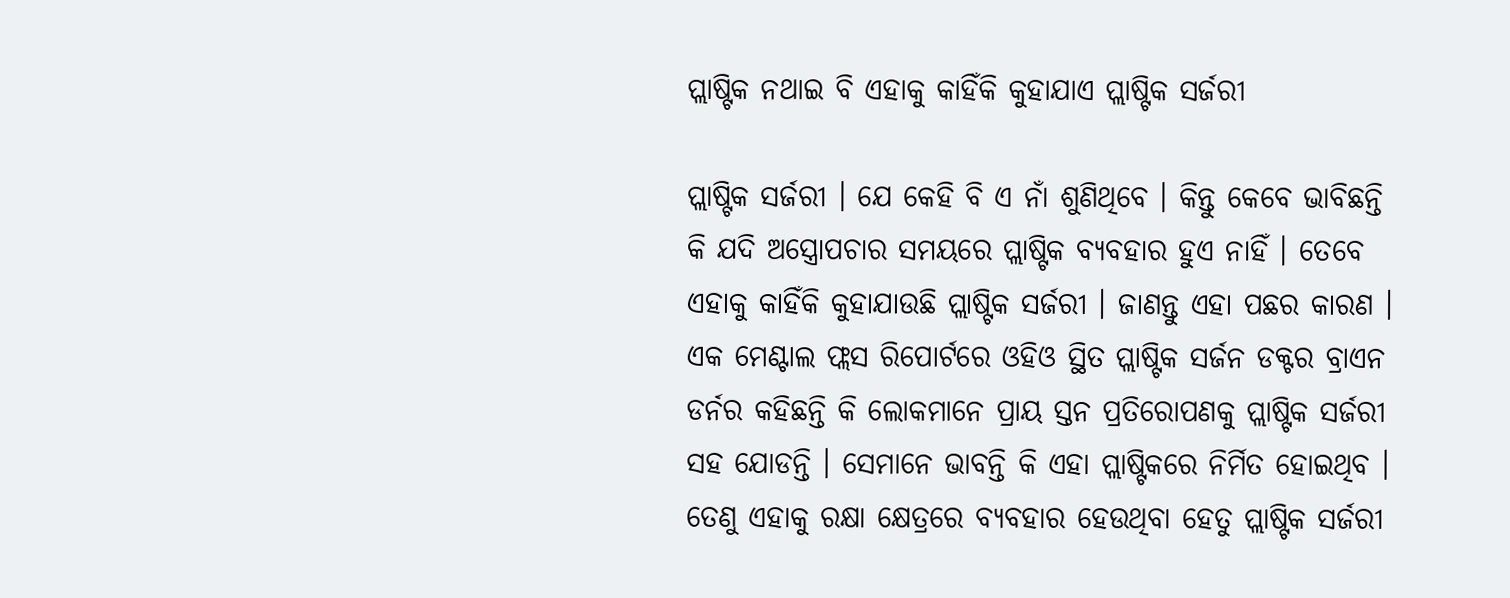ପ୍ଲାଷ୍ଟିକ ନଥାଇ ବି ଏହାକୁ କାହିଁକି କୁହାଯାଏ ପ୍ଲାଷ୍ଟିକ ସର୍ଜରୀ

ପ୍ଲାଷ୍ଟିକ ସର୍ଜରୀ । ଯେ କେହି ବି ଏ ନାଁ ଶୁଣିଥିବେ । କିନ୍ତୁ କେବେ ଭାବିଛନ୍ତି କି ଯଦି ଅସ୍ତ୍ରୋପଚାର ସମୟରେ ପ୍ଲାଷ୍ଟିକ ବ୍ୟବହାର ହୁଏ ନାହିଁ । ତେବେ ଏହାକୁ କାହିଁକି କୁହାଯାଉଛି ପ୍ଲାଷ୍ଟିକ ସର୍ଜରୀ । ଜାଣନ୍ତୁ ଏହା ପଛର କାରଣ । ଏକ ମେଣ୍ଟାଲ ଫ୍ଲସ ରିପୋର୍ଟରେ ଓହିଓ ସ୍ଥିତ ପ୍ଲାଷ୍ଟିକ ସର୍ଜନ ଡକ୍ଟର ବ୍ରାଏନ ଡର୍ନର କହିଛନ୍ତି କି ଲୋକମାନେ ପ୍ରାୟ ସ୍ତନ ପ୍ରତିରୋପଣକୁ ପ୍ଲାଷ୍ଟିକ ସର୍ଜରୀ ସହ ଯୋଡନ୍ତି । ସେମାନେ ଭାବନ୍ତି କି ଏହା ପ୍ଲାଷ୍ଟିକରେ ନିର୍ମିତ ହୋଇଥିବ । ତେଣୁ ଏହାକୁ ରକ୍ଷା କ୍ଷେତ୍ରରେ ବ୍ୟବହାର ହେଉଥିବା ହେତୁ ପ୍ଲାଷ୍ଟିକ ସର୍ଜରୀ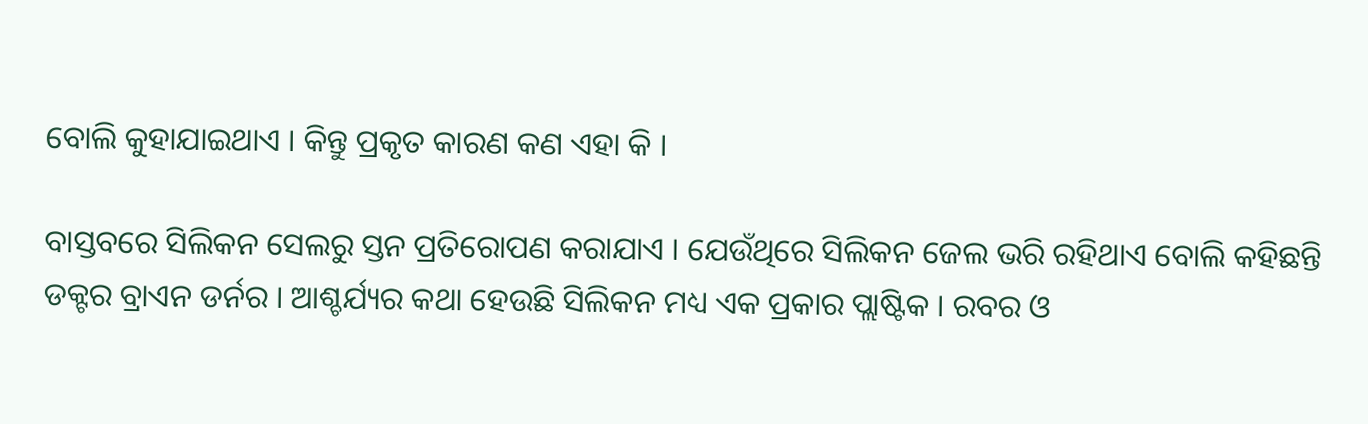ବୋଲି କୁହାଯାଇଥାଏ । କିନ୍ତୁ ପ୍ରକୃତ କାରଣ କଣ ଏହା କି ।

ବାସ୍ତବରେ ସିଲିକନ ସେଲରୁ ସ୍ତନ ପ୍ରତିରୋପଣ କରାଯାଏ । ଯେଉଁଥିରେ ସିଲିକନ ଜେଲ ଭରି ରହିଥାଏ ବୋଲି କହିଛନ୍ତି ଡକ୍ଟର ବ୍ରାଏନ ଡର୍ନର । ଆଶ୍ଚର୍ଯ୍ୟର କଥା ହେଉଛି ସିଲିକନ ମଧ୍ୟ ଏକ ପ୍ରକାର ପ୍ଲାଷ୍ଟିକ । ରବର ଓ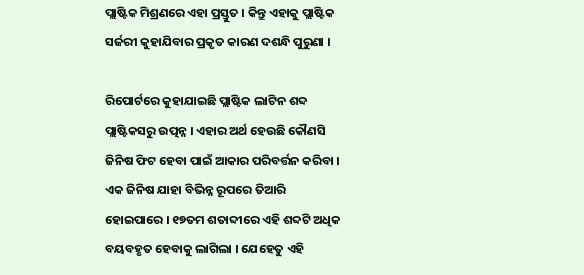ପ୍ଲାଷ୍ଟିକ ମିଶ୍ରଣରେ ଏହା ପ୍ରସ୍ତୁତ । କିନ୍ତୁ ଏହାକୁ ପ୍ଲାଷ୍ଟିକ ସର୍ଜରୀ କୁହାଯିବାର ପ୍ରକୃତ କାରଣ ଦଶନ୍ଧି ପୁରୁଣା ।

ରିପୋର୍ଟରେ କୁହାଯାଇଛି ପ୍ଲାଷ୍ଟିକ ଲାଟିନ ଶବ୍ଦ ପ୍ଲାଷ୍ଟିକସରୁ ଉତ୍ପନ୍ନ । ଏହାର ଅର୍ଥ ହେଉଛି କୌଣସି ଜିନିଷ ଫିଟ ହେବା ପାଇଁ ଆକାର ପରିବର୍ତ୍ତନ କରିବା । ଏକ ଜିନିଷ ଯାହା ବିଭିନ୍ନ ରୂପରେ ତିଆରି ହୋଇପାରେ । ୧୭ତମ ଶତାବ୍ଦୀରେ ଏହି ଶବ୍ଦଟି ଅଧିକ ବୟବହୃତ ହେବାକୁ ଲାଗିଲା । ଯେହେତୁ ଏହି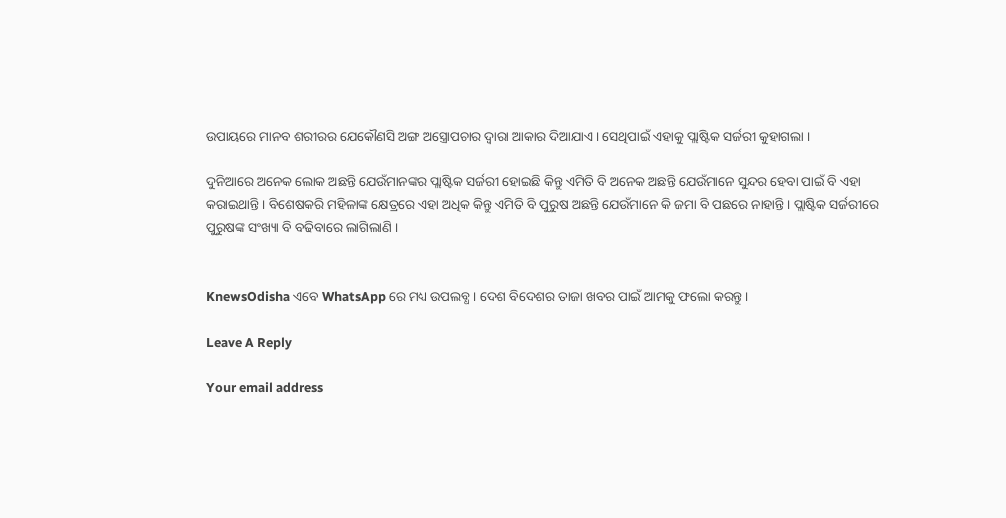ଉପାୟରେ ମାନବ ଶରୀରର ଯେକୌଣସି ଅଙ୍ଗ ଅସ୍ତ୍ରୋପଚାର ଦ୍ୱାରା ଆକାର ଦିଆଯାଏ । ସେଥିପାଇଁ ଏହାକୁ ପ୍ଲାଷ୍ଟିକ ସର୍ଜରୀ କୁହାଗଲା ।

ଦୁନିଆରେ ଅନେକ ଲୋକ ଅଛନ୍ତି ଯେଉଁମାନଙ୍କର ପ୍ଲାଷ୍ଟିକ ସର୍ଜରୀ ହୋଇଛି କିନ୍ତୁ ଏମିତି ବି ଅନେକ ଅଛନ୍ତି ଯେଉଁମାନେ ସୁନ୍ଦର ହେବା ପାଇଁ ବି ଏହା କରାଇଥାନ୍ତି । ବିଶେଷକରି ମହିଳାଙ୍କ କ୍ଷେତ୍ରରେ ଏହା ଅଧିକ କିନ୍ତୁ ଏମିତି ବି ପୁରୁଷ ଅଛନ୍ତି ଯେଉଁମାନେ କି ଜମା ବି ପଛରେ ନାହାନ୍ତି । ପ୍ଲାଷ୍ଟିକ ସର୍ଜରୀରେ ପୁରୁଷଙ୍କ ସଂଖ୍ୟା ବି ବଢିବାରେ ଲାଗିଲାଣି ।


KnewsOdisha ଏବେ WhatsApp ରେ ମଧ୍ୟ ଉପଲବ୍ଧ । ଦେଶ ବିଦେଶର ତାଜା ଖବର ପାଇଁ ଆମକୁ ଫଲୋ କରନ୍ତୁ ।

Leave A Reply

Your email address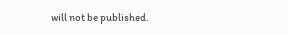will not be published.